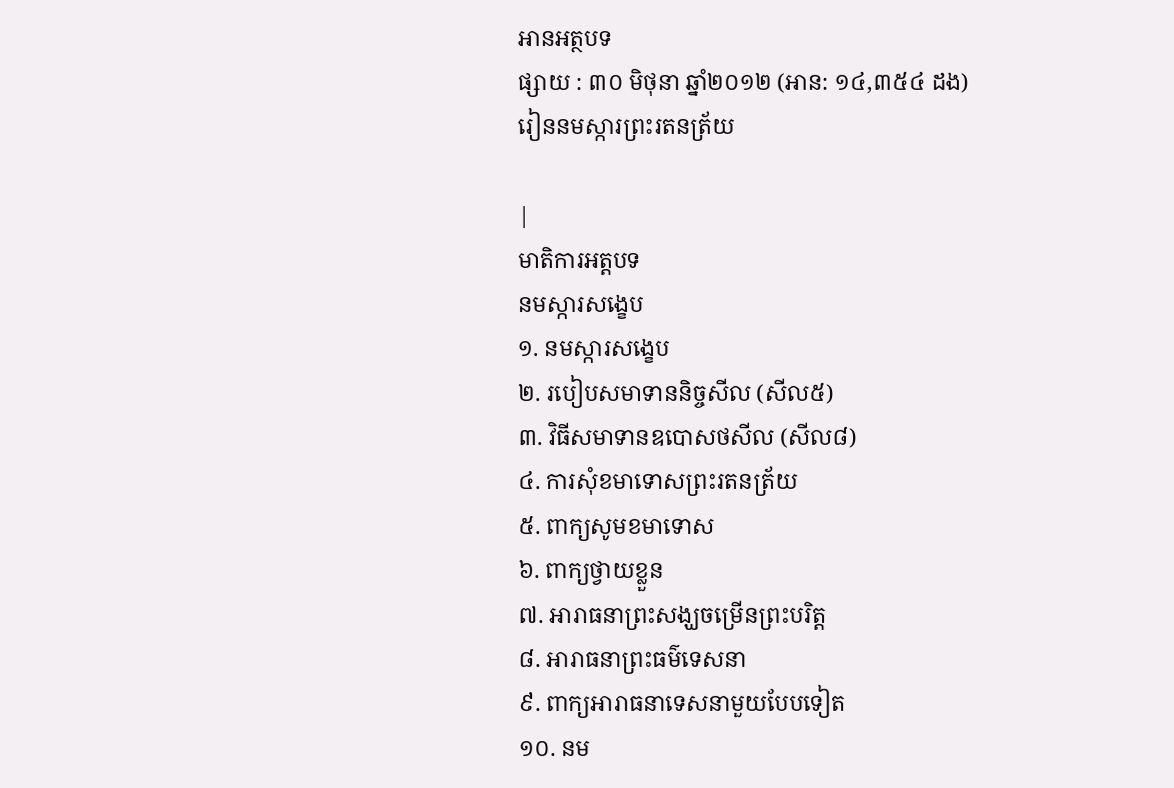អានអត្ថបទ
ផ្សាយ : ៣០ មិថុនា ឆ្នាំ២០១២ (អាន: ១៤,៣៥៤ ដង)
រៀននមស្ការព្រះរតនត្រ័យ

|
មាតិការអត្តបទ
នមស្ការសង្ខេប
១. នមស្ការសង្ខេប
២. របៀបសមាទាននិច្ចសីល (សីល៥)
៣. វិធីសមាទានឧបោសថសីល (សីល៨)
៤. ការសុំខមាទោសព្រះរតនត្រ័យ
៥. ពាក្យសូមខមាទោស
៦. ពាក្យថ្វាយខ្លួន
៧. អារាធនាព្រះសង្ឃចម្រើនព្រះបរិត្ត
៨. អារាធនាព្រះធម៌ទេសនា
៩. ពាក្យអារាធនាទេសនាមួយបែបទៀត
១០. នម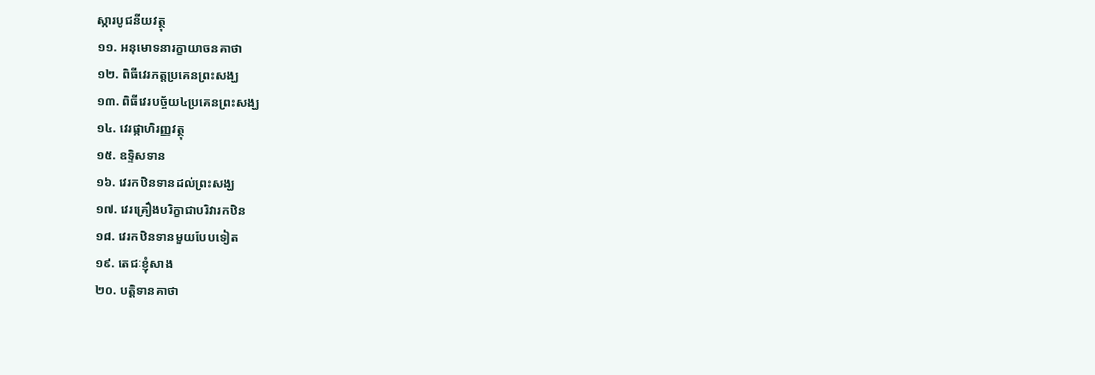ស្ការបូជនីយវត្ថុ
១១. អនុមោទនារក្ខាយាចនគាថា
១២. ពិធីវេរភត្តប្រគេនព្រះសង្ឃ
១៣. ពិធីវេរបច្ច័យ៤ប្រគេនព្រះសង្ឃ
១៤. វេរផ្កាហិរញ្ញវត្ថុ
១៥. ឧទិ្ទសទាន
១៦. វេរកឋិនទានដល់ព្រះសង្ឃ
១៧. វេរគ្រឿងបរិក្ខាជាបរិវារកឋិន
១៨. វេរកឋិនទានមួយបែបទៀត
១៩. តេជៈខ្ញុំសាង
២០. បតិ្តទានគាថា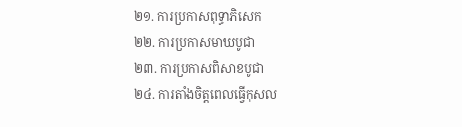២១. ការប្រកាសពុទ្ធាភិសេក
២២. ការប្រកាសមាឃបូជា
២៣. ការប្រកាសពិសាខបូជា
២៤. ការតាំងចិត្តពេលធ្វើកុសល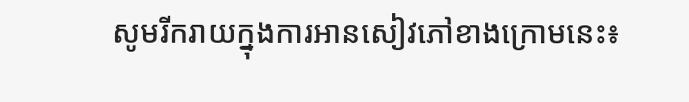សូមរីករាយក្នុងការអានសៀវភៅខាងក្រោមនេះ៖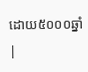ដោយ៥០០០ឆ្នាំ
|